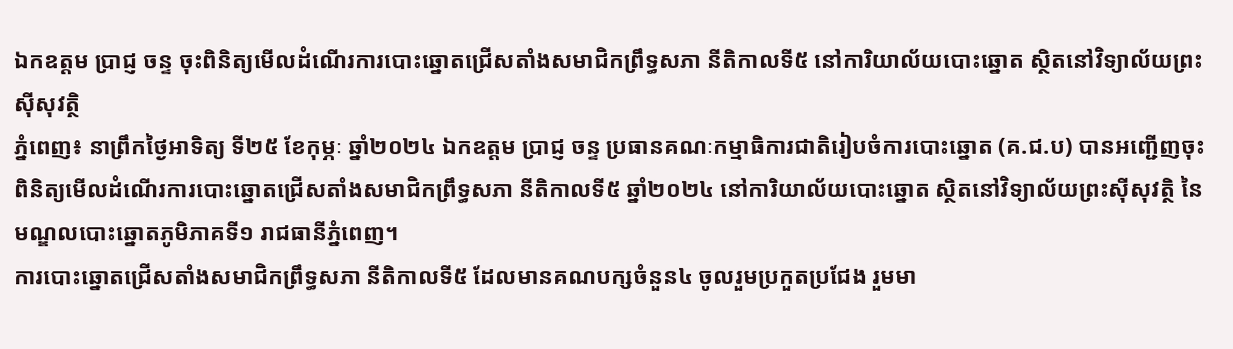ឯកឧត្ដម ប្រាជ្ញ ចន្ទ ចុះពិនិត្យមើលដំណើរការបោះឆ្នោតជ្រើសតាំងសមាជិកព្រឹទ្ធសភា នីតិកាលទី៥ នៅការិយាល័យបោះឆ្នោត ស្ថិតនៅវិទ្យាល័យព្រះស៊ីសុវត្ថិ
ភ្នំពេញ៖ នាព្រឹកថ្ងៃអាទិត្យ ទី២៥ ខែកុម្ភៈ ឆ្នាំ២០២៤ ឯកឧត្ដម ប្រាជ្ញ ចន្ទ ប្រធានគណៈកម្មាធិការជាតិរៀបចំការបោះឆ្នោត (គ.ជ.ប) បានអញ្ជើញចុះពិនិត្យមើលដំណើរការបោះឆ្នោតជ្រើសតាំងសមាជិកព្រឹទ្ធសភា នីតិកាលទី៥ ឆ្នាំ២០២៤ នៅការិយាល័យបោះឆ្នោត ស្ថិតនៅវិទ្យាល័យព្រះស៊ីសុវត្ថិ នៃមណ្ឌលបោះឆ្នោតភូមិភាគទី១ រាជធានីភ្នំពេញ។
ការបោះឆ្នោតជ្រើសតាំងសមាជិកព្រឹទ្ធសភា នីតិកាលទី៥ ដែលមានគណបក្សចំនួន៤ ចូលរួមប្រកួតប្រជែង រួមមា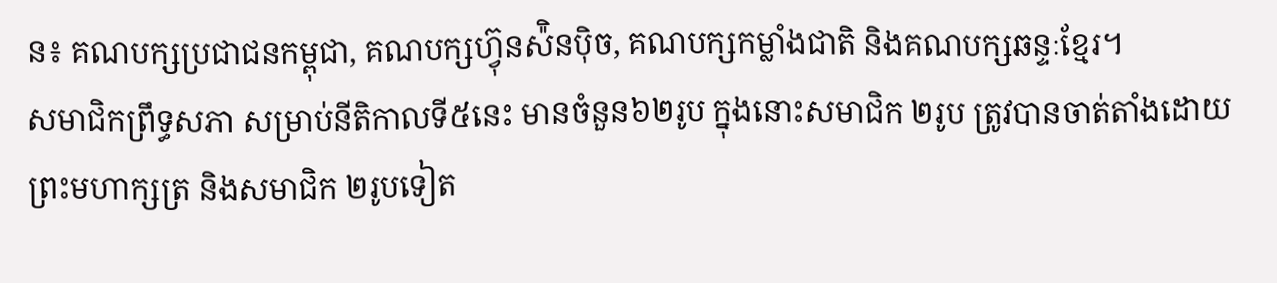ន៖ គណបក្សប្រជាជនកម្ពុជា, គណបក្សហ្វ៊ុនស៉ិនប៉ិច, គណបក្សកម្លាំងជាតិ និងគណបក្សឆន្ទៈខ្មែរ។
សមាជិកព្រឹទ្ធសភា សម្រាប់នីតិកាលទី៥នេះ មានចំនួន៦២រូប ក្នុងនោះសមាជិក ២រូប ត្រូវបានចាត់តាំងដោយព្រះមហាក្សត្រ និងសមាជិក ២រូបទៀត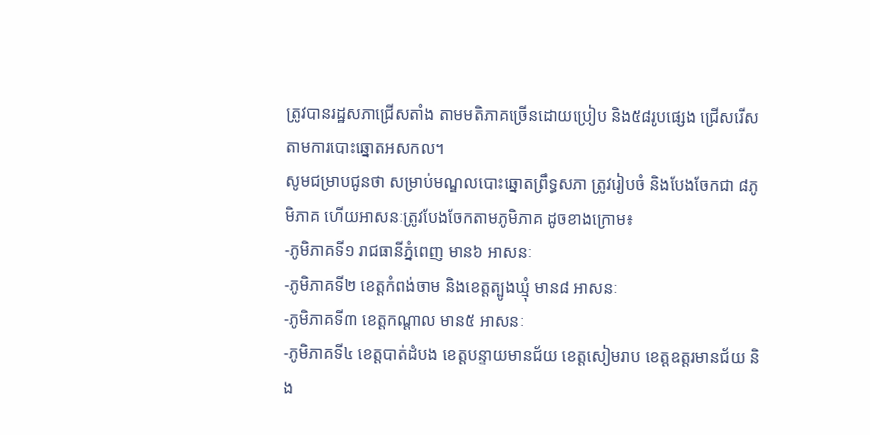ត្រូវបានរដ្ឋសភាជ្រើសតាំង តាមមតិភាគច្រើនដោយប្រៀប និង៥៨រូបផ្សេង ជ្រើសរើសតាមការបោះឆ្នោតអសកល។
សូមជម្រាបជូនថា សម្រាប់មណ្ឌលបោះឆ្នោតព្រឹទ្ធសភា ត្រូវរៀបចំ និងបែងចែកជា ៨ភូមិភាគ ហើយអាសនៈត្រូវបែងចែកតាមភូមិភាគ ដូចខាងក្រោម៖
-ភូមិភាគទី១ រាជធានីភ្នំពេញ មាន៦ អាសនៈ
-ភូមិភាគទី២ ខេត្តកំពង់ចាម និងខេត្តត្បូងឃ្មុំ មាន៨ អាសនៈ
-ភូមិភាគទី៣ ខេត្តកណ្ដាល មាន៥ អាសនៈ
-ភូមិភាគទី៤ ខេត្តបាត់ដំបង ខេត្តបន្ទាយមានជ័យ ខេត្តសៀមរាប ខេត្តឧត្តរមានជ័យ និង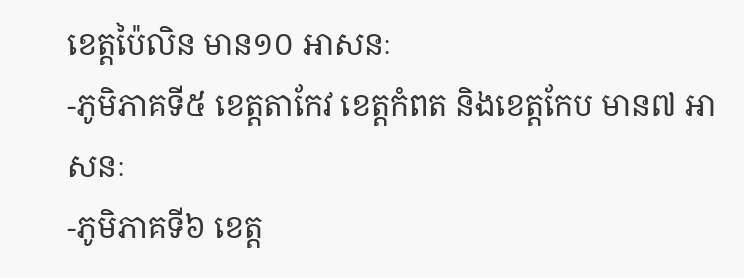ខេត្តប៉ៃលិន មាន១០ អាសនៈ
-ភូមិភាគទី៥ ខេត្តតាកែវ ខេត្តកំពត និងខេត្តកែប មាន៧ អាសនៈ
-ភូមិភាគទី៦ ខេត្ត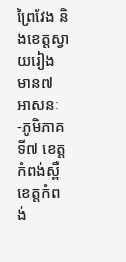ព្រៃវែង និងខេត្តស្វាយរៀង មាន៧ អាសនៈ
-ភូមិភាគទី៧ ខេត្តកំពង់ស្ពឺ ខេត្តកំពង់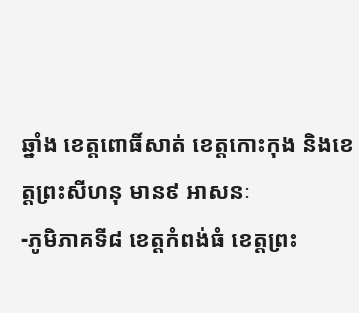ឆ្នាំង ខេត្តពោធិ៍សាត់ ខេត្តកោះកុង និងខេត្តព្រះសីហនុ មាន៩ អាសនៈ
-ភូមិភាគទី៨ ខេត្តកំពង់ធំ ខេត្តព្រះ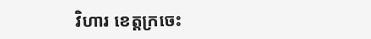វិហារ ខេត្តក្រចេះ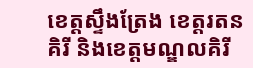ខេត្តស្ទឹងត្រែង ខេត្តរតនគិរី និងខេត្តមណ្ឌលគិរី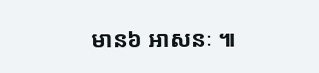មាន៦ អាសនៈ ៕